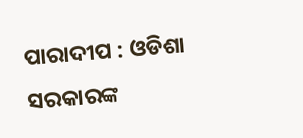ପାରାଦୀପ : ଓଡିଶା ସରକାରଙ୍କ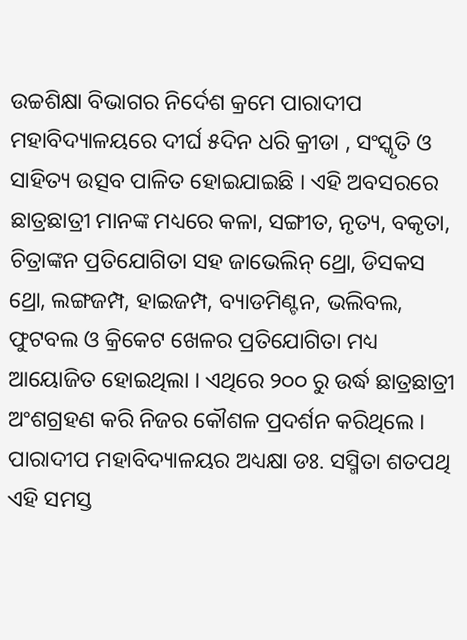ଉଚ୍ଚଶିକ୍ଷା ବିଭାଗର ନିର୍ଦେଶ କ୍ରମେ ପାରାଦୀପ ମହାବିଦ୍ୟାଳୟରେ ଦୀର୍ଘ ୫ଦିନ ଧରି କ୍ରୀଡା , ସଂସ୍କୃତି ଓ ସାହିତ୍ୟ ଉତ୍ସବ ପାଳିତ ହୋଇଯାଇଛି । ଏହି ଅବସରରେ ଛାତ୍ରଛାତ୍ରୀ ମାନଙ୍କ ମଧ୍ୟରେ କଳା, ସଙ୍ଗୀତ, ନୃତ୍ୟ, ବକୃତା, ଚିତ୍ରାଙ୍କନ ପ୍ରତିଯୋଗିତା ସହ ଜାଭେଲିନ୍ ଥ୍ରୋ, ଡିସକସ ଥ୍ରୋ, ଲଙ୍ଗଜମ୍ପ, ହାଇଜମ୍ପ, ବ୍ୟାଡମିଣ୍ଟନ, ଭଲିବଲ, ଫୁଟବଲ ଓ କ୍ରିକେଟ ଖେଳର ପ୍ରତିଯୋଗିତା ମଧ୍ୟ ଆୟୋଜିତ ହୋଇଥିଲା । ଏଥିରେ ୨୦୦ ରୁ ଉର୍ଦ୍ଧ ଛାତ୍ରଛାତ୍ରୀ ଅଂଶଗ୍ରହଣ କରି ନିଜର କୌଶଳ ପ୍ରଦର୍ଶନ କରିଥିଲେ । ପାରାଦୀପ ମହାବିଦ୍ୟାଳୟର ଅଧ୍ୟକ୍ଷା ଡଃ. ସସ୍ମିତା ଶତପଥି ଏହି ସମସ୍ତ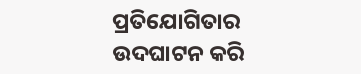ପ୍ରତିଯୋଗିତାର ଉଦଘାଟନ କରି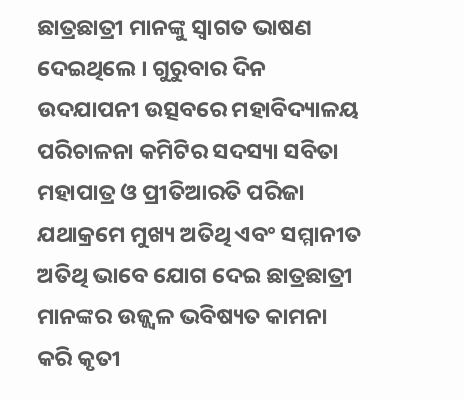ଛାତ୍ରଛାତ୍ରୀ ମାନଙ୍କୁ ସ୍ୱାଗତ ଭାଷଣ ଦେଇଥିଲେ । ଗୁରୁବାର ଦିନ ଉଦଯାପନୀ ଉତ୍ସବରେ ମହାବିଦ୍ୟାଳୟ ପରିଚାଳନା କମିଟିର ସଦସ୍ୟା ସବିତା ମହାପାତ୍ର ଓ ପ୍ରୀତିଆରତି ପରିଜା ଯଥାକ୍ରମେ ମୁଖ୍ୟ ଅତିଥି ଏବଂ ସମ୍ମାନୀତ ଅତିଥି ଭାବେ ଯୋଗ ଦେଇ ଛାତ୍ରଛାତ୍ରୀ ମାନଙ୍କର ଉଜ୍ଜ୍ୱଳ ଭବିଷ୍ୟତ କାମନା କରି କୃତୀ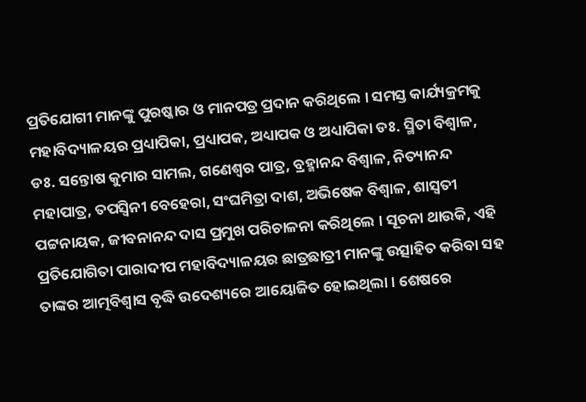ପ୍ରତିଯୋଗୀ ମାନଙ୍କୁ ପୁରଷ୍କାର ଓ ମାନପତ୍ର ପ୍ରଦାନ କରିଥିଲେ । ସମସ୍ତ କାର୍ଯ୍ୟକ୍ରମକୁ ମହାବିଦ୍ୟାଳୟର ପ୍ରଧ୍ୟାପିକା, ପ୍ରଧ୍ୟାପକ, ଅଧ୍ୟାପକ ଓ ଅଧ୍ୟାପିକା ଡଃ. ସ୍ମିତା ବିଶ୍ୱାଳ, ଡଃ. ସନ୍ତୋଷ କୁମାର ସାମଲ, ଗଣେଶ୍ୱର ପାତ୍ର, ବ୍ରହ୍ମାନନ୍ଦ ବିଶ୍ୱାଳ, ନିତ୍ୟାନନ୍ଦ ମହାପାତ୍ର, ତପସ୍ୱିନୀ ବେହେରା, ସଂଘମିତ୍ରା ଦାଶ, ଅଭିଷେକ ବିଶ୍ୱାଳ, ଶାସ୍ୱତୀ ପଟ୍ଟନାୟକ, ଜୀବନାନନ୍ଦ ଦାସ ପ୍ରମୁଖ ପରିଚାଳନା କରିଥିଲେ । ସୂଚନା ଥାଉକି, ଏହି ପ୍ରତିଯୋଗିତା ପାରାଦୀପ ମହାବିଦ୍ୟାଳୟର ଛାତ୍ରଛାତ୍ରୀ ମାନଙ୍କୁ ଉତ୍ସାହିତ କରିବା ସହ ତାଙ୍କର ଆତ୍ମବିଶ୍ୱାସ ବୃଦ୍ଧି ଉଦେଶ୍ୟରେ ଆୟୋଜିତ ହୋଇଥିଲା । ଶେଷରେ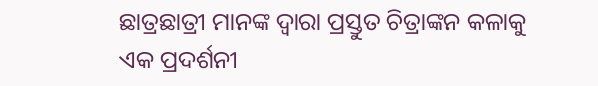ଛାତ୍ରଛାତ୍ରୀ ମାନଙ୍କ ଦ୍ୱାରା ପ୍ରସ୍ତୁତ ଚିତ୍ରାଙ୍କନ କଳାକୁ ଏକ ପ୍ରଦର୍ଶନୀ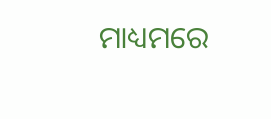ମାଧ୍ୟମରେ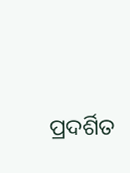ପ୍ରଦର୍ଶିତ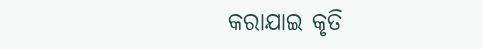କରାଯାଇ କୃତି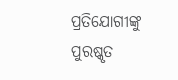ପ୍ରତିଯୋଗୀଙ୍କୁ ପୁରଷ୍କୃତ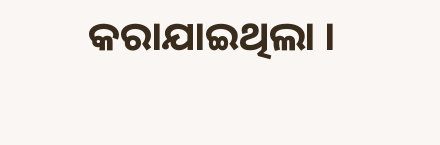କରାଯାଇଥିଲା ।